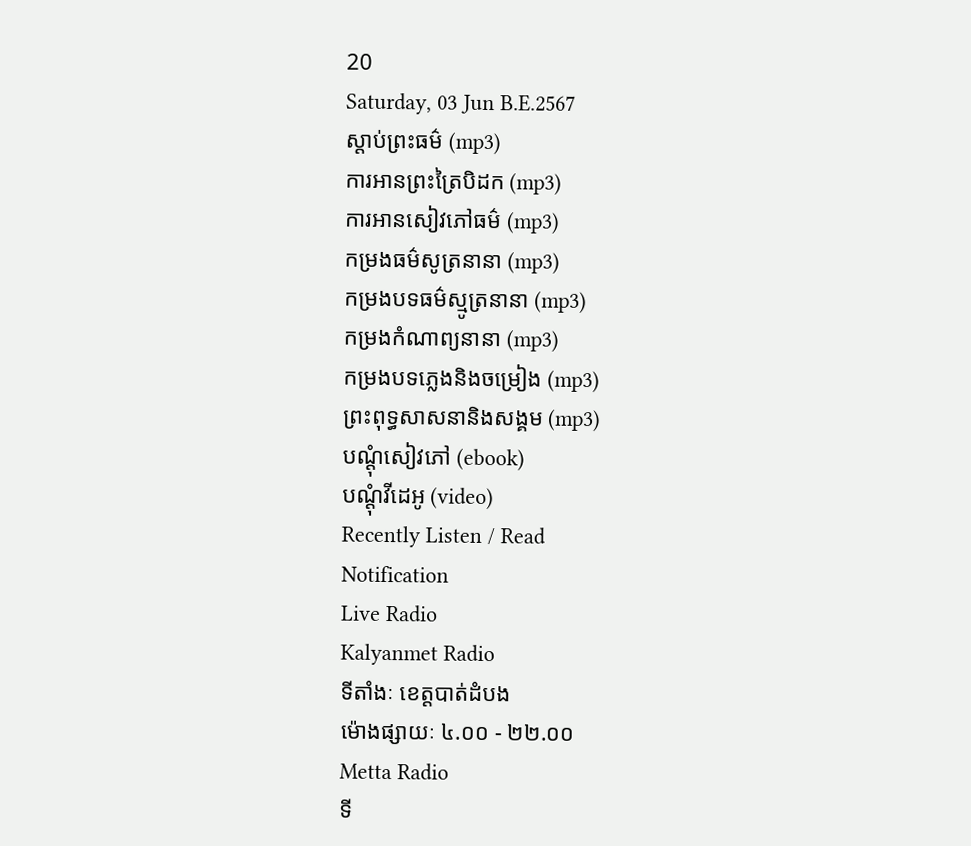20
Saturday, 03 Jun B.E.2567
ស្តាប់ព្រះធម៌ (mp3)
ការអានព្រះត្រៃបិដក (mp3)
ការអានសៀវភៅធម៌ (mp3)
កម្រងធម៌សូត្រនានា (mp3)
កម្រងបទធម៌ស្មូត្រនានា (mp3)
កម្រងកំណាព្យនានា (mp3)
កម្រងបទភ្លេងនិងចម្រៀង (mp3)
ព្រះពុទ្ធសាសនានិងសង្គម (mp3)
បណ្តុំសៀវភៅ (ebook)
បណ្តុំវីដេអូ (video)
Recently Listen / Read
Notification
Live Radio
Kalyanmet Radio
ទីតាំងៈ ខេត្តបាត់ដំបង
ម៉ោងផ្សាយៈ ៤.០០ - ២២.០០
Metta Radio
ទី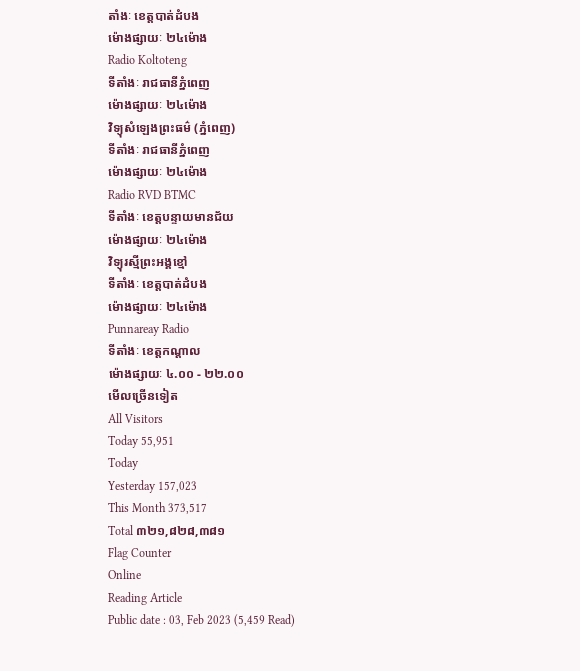តាំងៈ ខេត្តបាត់ដំបង
ម៉ោងផ្សាយៈ ២៤ម៉ោង
Radio Koltoteng
ទីតាំងៈ រាជធានីភ្នំពេញ
ម៉ោងផ្សាយៈ ២៤ម៉ោង
វិទ្យុសំឡេងព្រះធម៌ (ភ្នំពេញ)
ទីតាំងៈ រាជធានីភ្នំពេញ
ម៉ោងផ្សាយៈ ២៤ម៉ោង
Radio RVD BTMC
ទីតាំងៈ ខេត្តបន្ទាយមានជ័យ
ម៉ោងផ្សាយៈ ២៤ម៉ោង
វិទ្យុរស្មីព្រះអង្គខ្មៅ
ទីតាំងៈ ខេត្តបាត់ដំបង
ម៉ោងផ្សាយៈ ២៤ម៉ោង
Punnareay Radio
ទីតាំងៈ ខេត្តកណ្តាល
ម៉ោងផ្សាយៈ ៤.០០ - ២២.០០
មើលច្រើនទៀត
All Visitors
Today 55,951
Today
Yesterday 157,023
This Month 373,517
Total ៣២១,៨២៨,៣៨១
Flag Counter
Online
Reading Article
Public date : 03, Feb 2023 (5,459 Read)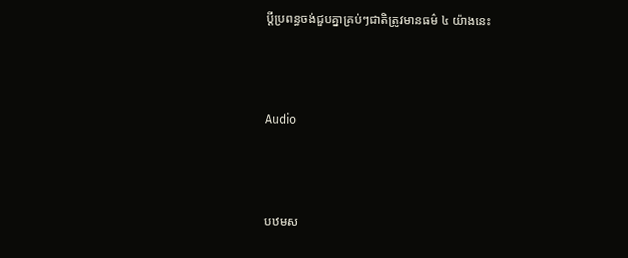ប្ដីប្រពន្ធចង់ជួបគ្នាគ្រប់ៗជាតិត្រូវមានធម៌ ៤ យ៉ាងនេះ



Audio



បឋមស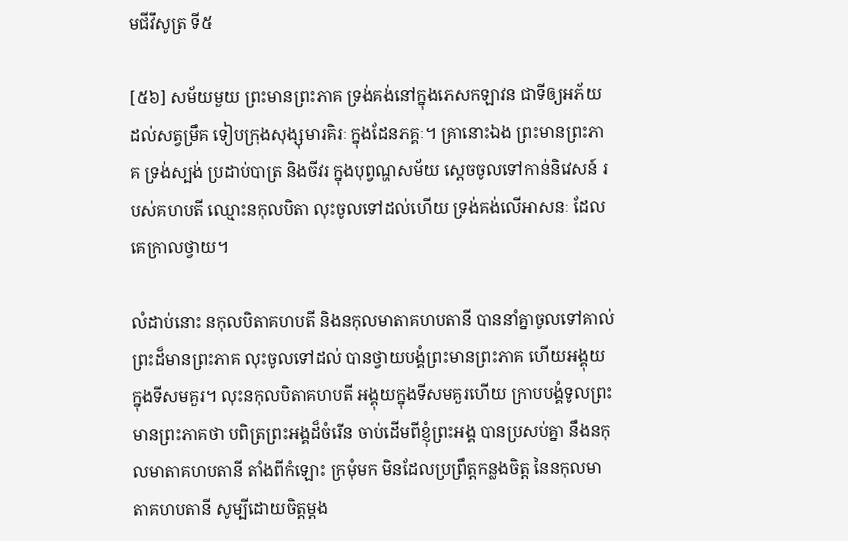មជីវឹសូត្រ ទី៥

[៥៦] សម័យមួយ ព្រះមានព្រះភាគ ទ្រង់គង់នៅក្នុងភេសកឡាវន ជាទីឲ្យអភ័យ ដល់សត្វម្រឹគ ទៀបក្រុងសុង្សុមារគិរៈ ក្នុងដែនភគ្គៈ។ គ្រានោះឯង ព្រះមានព្រះភាគ ទ្រង់ស្បង់ ប្រដាប់បាត្រ និងចីវរ ក្នុងបុព្វណ្ហសម័យ ស្តេចចូលទៅកាន់និវេសន៍ របស់គហបតី ឈ្មោះនកុលបិតា លុះចូលទៅដល់ហើយ ទ្រង់គង់លើអាសនៈ ដែលគេក្រាលថ្វាយ។

លំដាប់នោះ នកុលបិតាគហបតី និងនកុលមាតាគហបតានី បាននាំគ្នាចូលទៅគាល់ ព្រះដ៏មានព្រះភាគ លុះចូលទៅដល់ បានថ្វាយបង្គំព្រះមានព្រះភាគ ហើយអង្គុយក្នុងទីសមគួរ។ លុះនកុលបិតាគហបតី អង្គុយក្នុងទីសមគួរហើយ ក្រាបបង្គំទូលព្រះមានព្រះភាគថា បពិត្រព្រះអង្គដ៏ចំរើន ចាប់ដើមពីខ្ញុំព្រះអង្គ បានប្រសប់គ្នា នឹងនកុលមាតាគហបតានី តាំងពីកំឡោះ ក្រមុំមក មិនដែលប្រព្រឹត្តកន្លងចិត្ត នៃនកុលមាតាគហបតានី សូម្បីដោយចិត្តម្តង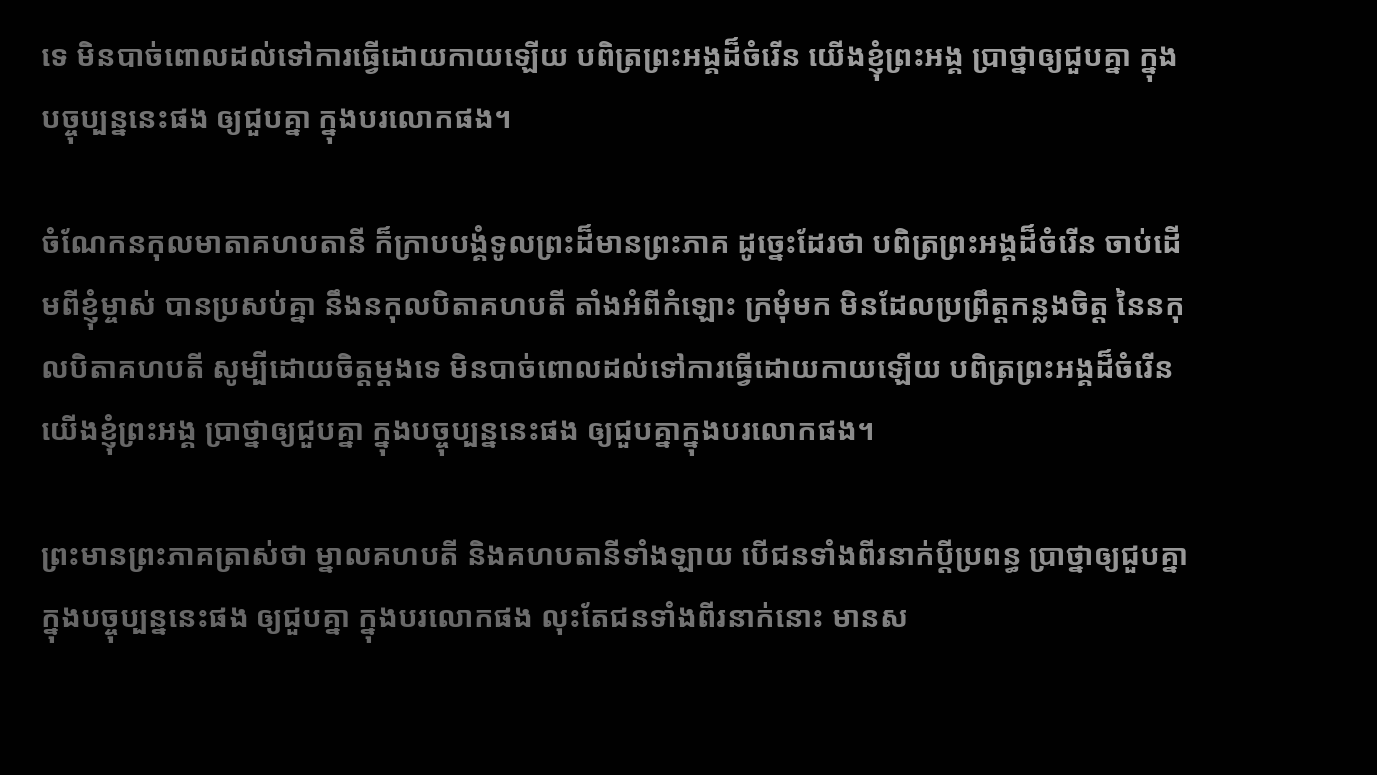ទេ មិនបាច់ពោលដល់ទៅការធ្វើដោយកាយឡើយ បពិត្រព្រះអង្គដ៏ចំរើន យើងខ្ញុំព្រះអង្គ ប្រាថ្នាឲ្យជួបគ្នា ក្នុងបច្ចុប្បន្ននេះផង ឲ្យជួបគ្នា ក្នុងបរលោកផង។

ចំណែកនកុលមាតាគហបតានី ក៏ក្រាបបង្គំទូលព្រះដ៏មានព្រះភាគ ដូច្នេះដែរថា បពិត្រព្រះអង្គដ៏ចំរើន ចាប់ដើមពីខ្ញុំម្ចាស់ បានប្រសប់គ្នា នឹងនកុលបិតាគហបតី តាំងអំពីកំឡោះ ក្រមុំមក មិនដែលប្រព្រឹត្តកន្លងចិត្ត នៃនកុលបិតាគហបតី សូម្បីដោយចិត្តម្តងទេ មិនបាច់ពោលដល់ទៅការធ្វើដោយកាយឡើយ បពិត្រព្រះអង្គដ៏ចំរើន យើងខ្ញុំព្រះអង្គ ប្រាថ្នាឲ្យជួបគ្នា ក្នុងបច្ចុប្បន្ននេះផង ឲ្យជួបគ្នាក្នុងបរលោកផង។

ព្រះមានព្រះភាគត្រាស់ថា ម្នាលគហបតី និងគហបតានីទាំងឡាយ បើជនទាំងពីរនាក់ប្តីប្រពន្ធ ប្រាថ្នាឲ្យជួបគ្នា ក្នុងបច្ចុប្បន្ននេះផង ឲ្យជួបគ្នា ក្នុងបរលោកផង លុះតែជនទាំងពីរនាក់នោះ មានស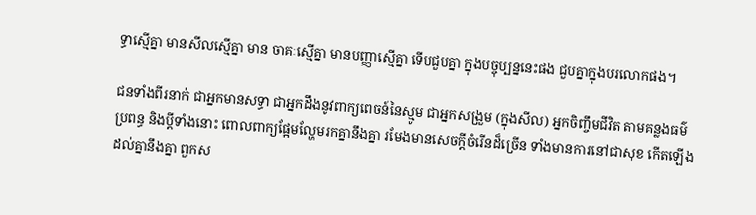ទ្ធាស្មើគ្នា មានសីលស្មើគ្នា មាន ចាគៈស្មើគ្នា មានបញ្ញាស្មើគ្នា ទើបជួបគ្នា ក្នុងបច្ចុប្បន្ននេះផង ជួបគ្នាក្នុងបរលោកផង។

ជនទាំងពីរនាក់ ជាអ្នកមានសទ្ធា ជាអ្នកដឹងនូវពាក្យពេចន៍នៃស្មូម ជាអ្នកសង្រួម (ក្នុងសីល) អ្នកចិញ្ចឹមជីវិត តាមគន្លងធម៌ ប្រពន្ធ និងប្តីទាំងនោះ ពោលពាក្យផ្អែមល្ហែមរកគ្នានឹងគ្នា រមែងមានសេចក្តីចំរើនដ៏ច្រើន ទាំងមានការនៅជាសុខ កើតឡើងដល់គ្នានឹងគ្នា ពួកស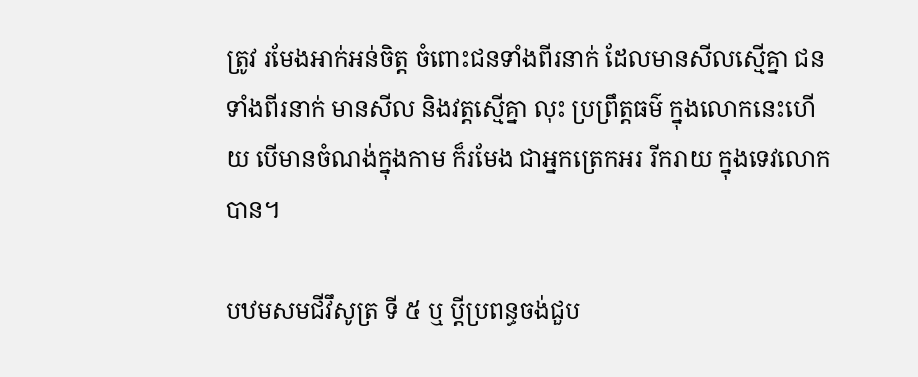ត្រូវ រមែងអាក់អន់ចិត្ត ចំពោះជនទាំងពីរនាក់ ដែលមានសីលស្មើគ្នា ជនទាំងពីរនាក់ មានសីល និងវត្តស្មើគ្នា លុះ ប្រព្រឹត្តធម៌ ក្នុងលោកនេះហើយ បើមានចំណង់ក្នុងកាម ក៏រមែង ជាអ្នកត្រេកអរ រីករាយ ក្នុងទេវលោកបាន។

បឋមសមជីវឹសូត្រ ទី ៥ ឬ ប្ដីប្រពន្ធចង់ជួប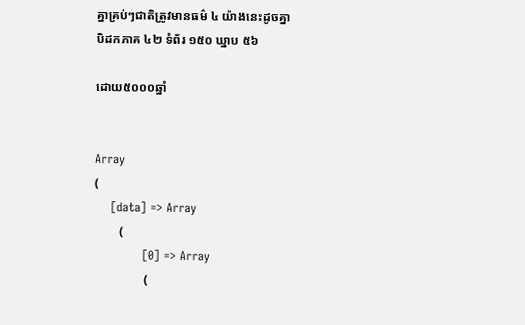គ្នាគ្រប់ៗជាតិត្រូវមានធម៌ ៤ យ៉ាងនេះដូចគ្នា
បិដកភាគ ៤២ ទំព័រ ១៥០ ឃ្នាប ៥៦

ដោយ៥០០០ឆ្នាំ


Array
(
    [data] => Array
        (
            [0] => Array
                (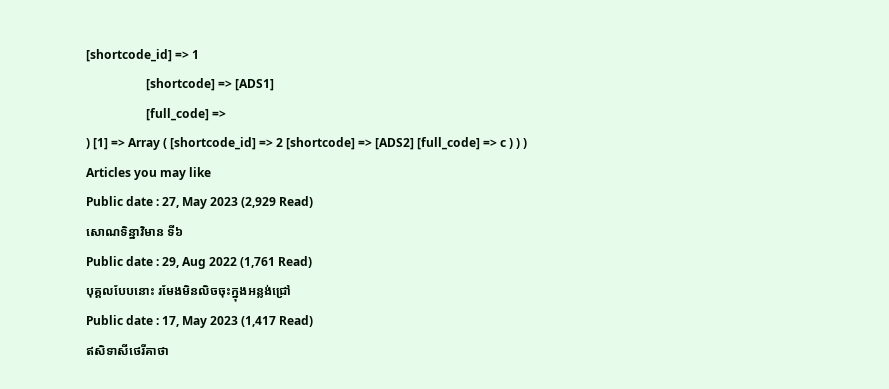[shortcode_id] => 1
                    [shortcode] => [ADS1]
                    [full_code] =>
) [1] => Array ( [shortcode_id] => 2 [shortcode] => [ADS2] [full_code] => c ) ) )
Articles you may like
Public date : 27, May 2023 (2,929 Read)
សោណទិន្នាវិមាន ទី៦
Public date : 29, Aug 2022 (1,761 Read)
បុគ្គលបែបនោះ រមែងមិនលិចចុះក្នុងអន្លង់ជ្រៅ
Public date : 17, May 2023 (1,417 Read)
ឥសិទាសីថេរីគាថា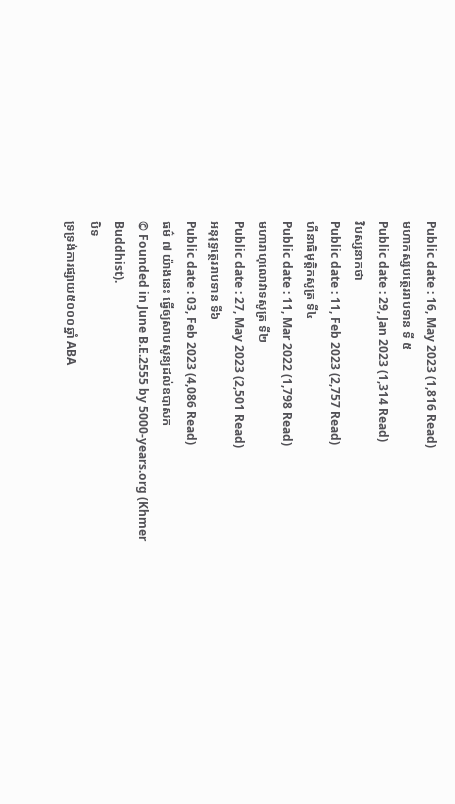Public date : 16, May 2023 (1,816 Read)
មហាកស្សបត្ថេររាបទាន ទី ៥
Public date : 29, Jan 2023 (1,314 Read)
វិបស្សនាកថា
Public date : 11, Feb 2023 (2,757 Read)
ហីនាធិមុត្តិកសូត្រ ទី៤
Public date : 11, Mar 2022 (1,798 Read)
មហារាហុលោវាទសូត្រ ទី២
Public date : 27, May 2023 (2,501 Read)
អនុរុទ្ធត្ថេររាបទាន ទី៦
Public date : 03, Feb 2023 (4,086 Read)
ធម៌ ៧ យ៉ាងនេះ ធ្វើឲ្យសាបសូន្យដល់ឧបាសក
© Founded in June B.E.2555 by 5000-years.org (Khmer Buddhist).
បិទ
ទ្រទ្រង់ការផ្សាយ៥០០០ឆ្នាំ ABA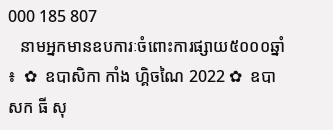000 185 807
   នាមអ្នកមានឧបការៈចំពោះការផ្សាយ៥០០០ឆ្នាំ ៖  ✿  ឧបាសិកា កាំង ហ្គិចណៃ 2022 ✿  ឧបាសក ធី សុ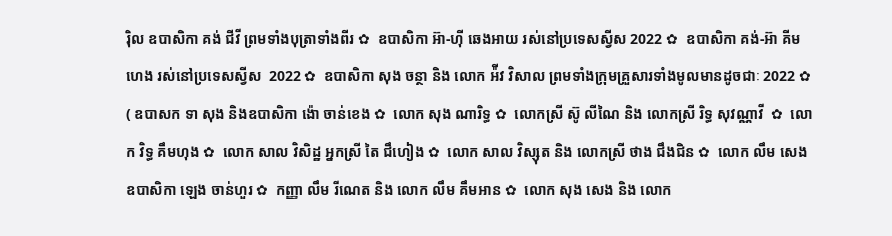រ៉ិល ឧបាសិកា គង់ ជីវី ព្រមទាំងបុត្រាទាំងពីរ ✿  ឧបាសិកា អ៊ា-ហុី ឆេងអាយ រស់នៅប្រទេសស្វីស 2022 ✿  ឧបាសិកា គង់-អ៊ា គីមហេង រស់នៅប្រទេសស្វីស  2022 ✿  ឧបាសិកា សុង ចន្ថា និង លោក អ៉ីវ វិសាល ព្រមទាំងក្រុមគ្រួសារទាំងមូលមានដូចជាៈ 2022 ✿  ( ឧបាសក ទា សុង និងឧបាសិកា ង៉ោ ចាន់ខេង ✿  លោក សុង ណារិទ្ធ ✿  លោកស្រី ស៊ូ លីណៃ និង លោកស្រី រិទ្ធ សុវណ្ណាវី  ✿  លោក វិទ្ធ គឹមហុង ✿  លោក សាល វិសិដ្ឋ អ្នកស្រី តៃ ជឹហៀង ✿  លោក សាល វិស្សុត និង លោកស្រី ថាង ជឹងជិន ✿  លោក លឹម សេង ឧបាសិកា ឡេង ចាន់ហួរ ✿  កញ្ញា លឹម រីណេត និង លោក លឹម គឹមអាន ✿  លោក សុង សេង និង លោក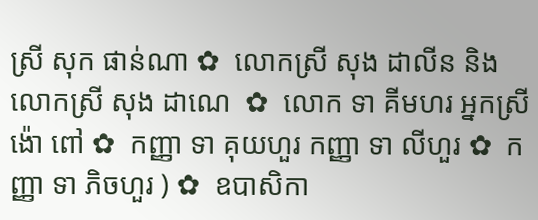ស្រី សុក ផាន់ណា ✿  លោកស្រី សុង ដាលីន និង លោកស្រី សុង ដាណេ  ✿  លោក ទា គីមហរ អ្នកស្រី ង៉ោ ពៅ ✿  កញ្ញា ទា គុយហួរ កញ្ញា ទា លីហួរ ✿  កញ្ញា ទា ភិចហួរ ) ✿  ឧបាសិកា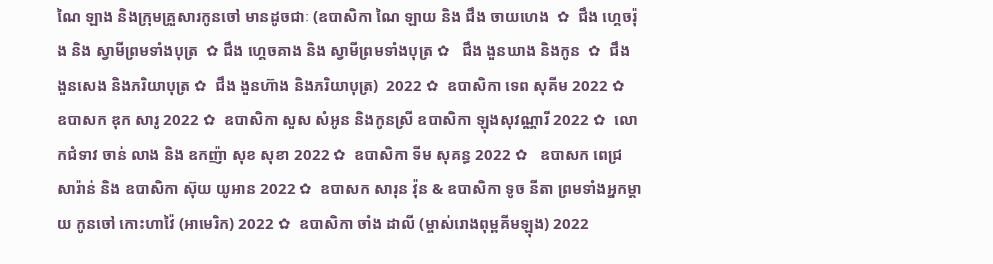ណៃ ឡាង និងក្រុមគ្រួសារកូនចៅ មានដូចជាៈ (ឧបាសិកា ណៃ ឡាយ និង ជឹង ចាយហេង  ✿  ជឹង ហ្គេចរ៉ុង និង ស្វាមីព្រមទាំងបុត្រ  ✿ ជឹង ហ្គេចគាង និង ស្វាមីព្រមទាំងបុត្រ ✿   ជឹង ងួនឃាង និងកូន  ✿  ជឹង ងួនសេង និងភរិយាបុត្រ ✿  ជឹង ងួនហ៊ាង និងភរិយាបុត្រ)  2022 ✿  ឧបាសិកា ទេព សុគីម 2022 ✿  ឧបាសក ឌុក សារូ 2022 ✿  ឧបាសិកា សួស សំអូន និងកូនស្រី ឧបាសិកា ឡុងសុវណ្ណារី 2022 ✿  លោកជំទាវ ចាន់ លាង និង ឧកញ៉ា សុខ សុខា 2022 ✿  ឧបាសិកា ទីម សុគន្ធ 2022 ✿   ឧបាសក ពេជ្រ សារ៉ាន់ និង ឧបាសិកា ស៊ុយ យូអាន 2022 ✿  ឧបាសក សារុន វ៉ុន & ឧបាសិកា ទូច នីតា ព្រមទាំងអ្នកម្តាយ កូនចៅ កោះហាវ៉ៃ (អាមេរិក) 2022 ✿  ឧបាសិកា ចាំង ដាលី (ម្ចាស់រោងពុម្ពគីមឡុង) 2022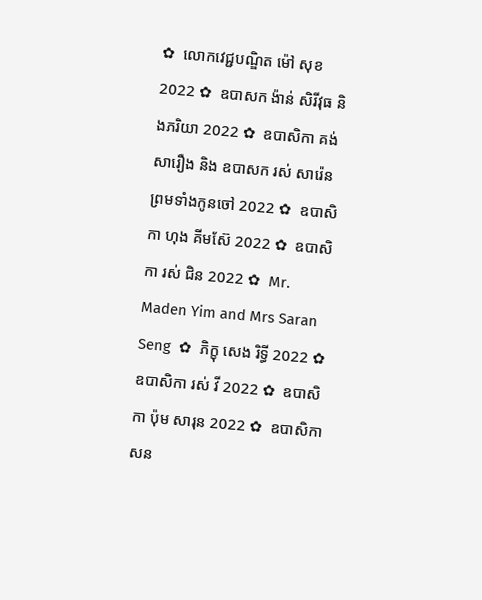✿  លោកវេជ្ជបណ្ឌិត ម៉ៅ សុខ 2022 ✿  ឧបាសក ង៉ាន់ សិរីវុធ និងភរិយា 2022 ✿  ឧបាសិកា គង់ សារឿង និង ឧបាសក រស់ សារ៉េន  ព្រមទាំងកូនចៅ 2022 ✿  ឧបាសិកា ហុង គីមស៊ែ 2022 ✿  ឧបាសិកា រស់ ជិន 2022 ✿  Mr. Maden Yim and Mrs Saran Seng  ✿  ភិក្ខុ សេង រិទ្ធី 2022 ✿  ឧបាសិកា រស់ វី 2022 ✿  ឧបាសិកា ប៉ុម សារុន 2022 ✿  ឧបាសិកា សន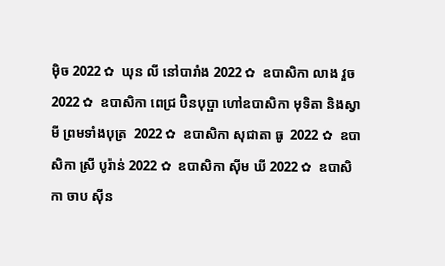ម៉ិច 2022 ✿  ឃុន លី នៅបារាំង 2022 ✿  ឧបាសិកា លាង វួច  2022 ✿  ឧបាសិកា ពេជ្រ ប៊ិនបុប្ផា ហៅឧបាសិកា មុទិតា និងស្វាមី ព្រមទាំងបុត្រ  2022 ✿  ឧបាសិកា សុជាតា ធូ  2022 ✿  ឧបាសិកា ស្រី បូរ៉ាន់ 2022 ✿  ឧបាសិកា ស៊ីម ឃី 2022 ✿  ឧបាសិកា ចាប ស៊ីន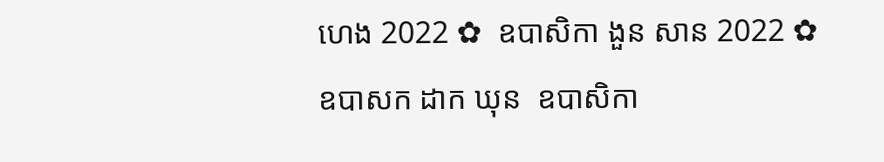ហេង 2022 ✿  ឧបាសិកា ងួន សាន 2022 ✿  ឧបាសក ដាក ឃុន  ឧបាសិកា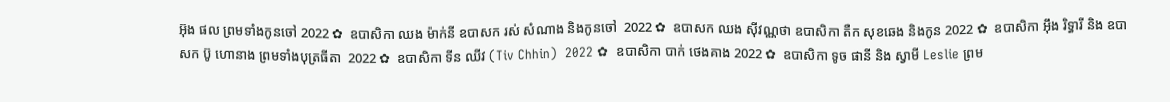អ៊ុង ផល ព្រមទាំងកូនចៅ 2022 ✿  ឧបាសិកា ឈង ម៉ាក់នី ឧបាសក រស់ សំណាង និងកូនចៅ  2022 ✿  ឧបាសក ឈង សុីវណ្ណថា ឧបាសិកា តឺក សុខឆេង និងកូន 2022 ✿  ឧបាសិកា អុឹង រិទ្ធារី និង ឧបាសក ប៊ូ ហោនាង ព្រមទាំងបុត្រធីតា  2022 ✿  ឧបាសិកា ទីន ឈីវ (Tiv Chhin)  2022 ✿  ឧបាសិកា បាក់ ថេងគាង 2022 ✿  ឧបាសិកា ទូច ផានី និង ស្វាមី Leslie ព្រម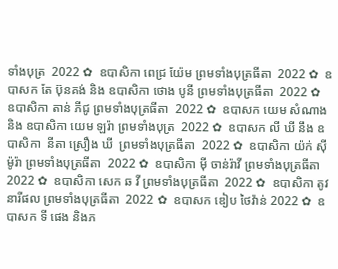ទាំងបុត្រ  2022 ✿  ឧបាសិកា ពេជ្រ យ៉ែម ព្រមទាំងបុត្រធីតា  2022 ✿  ឧបាសក តែ ប៊ុនគង់ និង ឧបាសិកា ថោង បូនី ព្រមទាំងបុត្រធីតា  2022 ✿  ឧបាសិកា តាន់ ភីជូ ព្រមទាំងបុត្រធីតា  2022 ✿  ឧបាសក យេម សំណាង និង ឧបាសិកា យេម ឡរ៉ា ព្រមទាំងបុត្រ  2022 ✿  ឧបាសក លី ឃី នឹង ឧបាសិកា  នីតា ស្រឿង ឃី  ព្រមទាំងបុត្រធីតា  2022 ✿  ឧបាសិកា យ៉ក់ សុីម៉ូរ៉ា ព្រមទាំងបុត្រធីតា  2022 ✿  ឧបាសិកា មុី ចាន់រ៉ាវី ព្រមទាំងបុត្រធីតា  2022 ✿  ឧបាសិកា សេក ឆ វី ព្រមទាំងបុត្រធីតា  2022 ✿  ឧបាសិកា តូវ នារីផល ព្រមទាំងបុត្រធីតា  2022 ✿  ឧបាសក ឌៀប ថៃវ៉ាន់ 2022 ✿  ឧបាសក ទី ផេង និងភ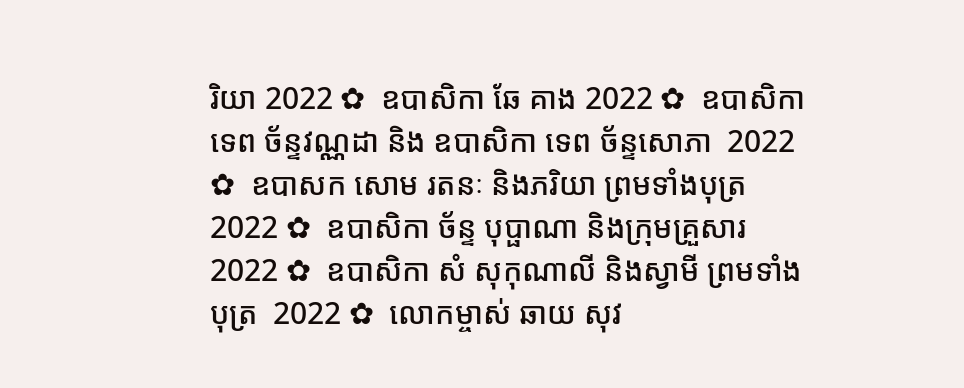រិយា 2022 ✿  ឧបាសិកា ឆែ គាង 2022 ✿  ឧបាសិកា ទេព ច័ន្ទវណ្ណដា និង ឧបាសិកា ទេព ច័ន្ទសោភា  2022 ✿  ឧបាសក សោម រតនៈ និងភរិយា ព្រមទាំងបុត្រ  2022 ✿  ឧបាសិកា ច័ន្ទ បុប្ផាណា និងក្រុមគ្រួសារ 2022 ✿  ឧបាសិកា សំ សុកុណាលី និងស្វាមី ព្រមទាំងបុត្រ  2022 ✿  លោកម្ចាស់ ឆាយ សុវ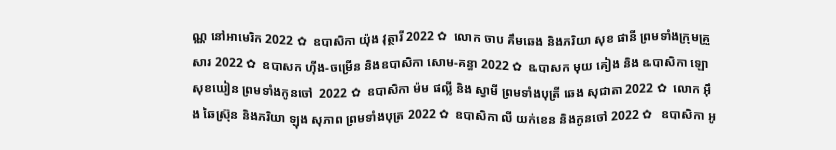ណ្ណ នៅអាមេរិក 2022 ✿  ឧបាសិកា យ៉ុង វុត្ថារី 2022 ✿  លោក ចាប គឹមឆេង និងភរិយា សុខ ផានី ព្រមទាំងក្រុមគ្រួសារ 2022 ✿  ឧបាសក ហ៊ីង-ចម្រើន និងឧបាសិកា សោម-គន្ធា 2022 ✿  ឩបាសក មុយ គៀង និង ឩបាសិកា ឡោ សុខឃៀន ព្រមទាំងកូនចៅ  2022 ✿  ឧបាសិកា ម៉ម ផល្លី និង ស្វាមី ព្រមទាំងបុត្រី ឆេង សុជាតា 2022 ✿  លោក អ៊ឹង ឆៃស្រ៊ុន និងភរិយា ឡុង សុភាព ព្រមទាំងបុត្រ 2022 ✿  ឧបាសិកា លី យក់ខេន និងកូនចៅ 2022 ✿   ឧបាសិកា អូ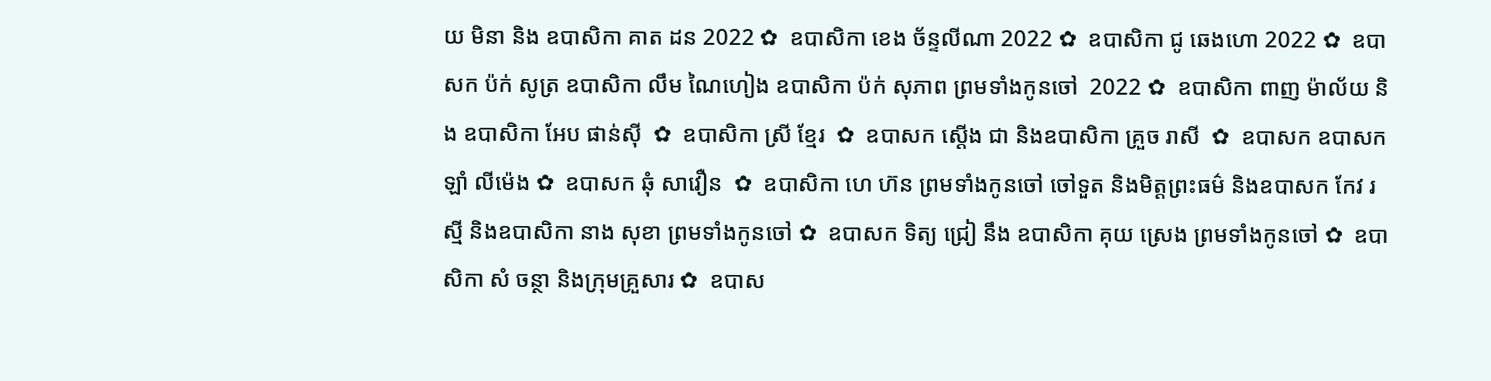យ មិនា និង ឧបាសិកា គាត ដន 2022 ✿  ឧបាសិកា ខេង ច័ន្ទលីណា 2022 ✿  ឧបាសិកា ជូ ឆេងហោ 2022 ✿  ឧបាសក ប៉ក់ សូត្រ ឧបាសិកា លឹម ណៃហៀង ឧបាសិកា ប៉ក់ សុភាព ព្រមទាំងកូនចៅ  2022 ✿  ឧបាសិកា ពាញ ម៉ាល័យ និង ឧបាសិកា អែប ផាន់ស៊ី  ✿  ឧបាសិកា ស្រី ខ្មែរ  ✿  ឧបាសក ស្តើង ជា និងឧបាសិកា គ្រួច រាសី  ✿  ឧបាសក ឧបាសក ឡាំ លីម៉េង ✿  ឧបាសក ឆុំ សាវឿន  ✿  ឧបាសិកា ហេ ហ៊ន ព្រមទាំងកូនចៅ ចៅទួត និងមិត្តព្រះធម៌ និងឧបាសក កែវ រស្មី និងឧបាសិកា នាង សុខា ព្រមទាំងកូនចៅ ✿  ឧបាសក ទិត្យ ជ្រៀ នឹង ឧបាសិកា គុយ ស្រេង ព្រមទាំងកូនចៅ ✿  ឧបាសិកា សំ ចន្ថា និងក្រុមគ្រួសារ ✿  ឧបាស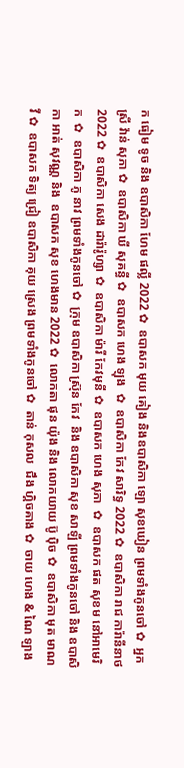ក ធៀម ទូច និង ឧបាសិកា ហែម ផល្លី 2022 ✿  ឧបាសក មុយ គៀង និងឧបាសិកា ឡោ សុខឃៀន ព្រមទាំងកូនចៅ ✿  អ្នកស្រី វ៉ាន់ សុភា ✿  ឧបាសិកា ឃី សុគន្ធី ✿  ឧបាសក ហេង ឡុង  ✿  ឧបាសិកា កែវ សារិទ្ធ 2022 ✿  ឧបាសិកា រាជ ការ៉ានីនាថ 2022 ✿  ឧបាសិកា សេង ដារ៉ារ៉ូហ្សា ✿  ឧបាសិកា ម៉ារី កែវមុនី ✿  ឧបាសក ហេង សុភា  ✿  ឧបាសក ផត សុខម នៅអាមេរិក  ✿  ឧបាសិកា ភូ នាវ ព្រមទាំងកូនចៅ ✿  ក្រុម ឧបាសិកា ស្រ៊ុន កែវ  និង ឧបាសិកា សុខ សាឡី ព្រមទាំងកូនចៅ និង ឧបាសិកា អាត់ សុវណ្ណ និង  ឧបាសក សុខ ហេងមាន 2022 ✿  លោកតា ផុន យ៉ុង និង លោកយាយ ប៊ូ ប៉ិច ✿  ឧបាសិកា មុត មាណវី ✿  ឧបាសក ទិត្យ ជ្រៀ ឧបាសិកា គុយ ស្រេង ព្រមទាំងកូនចៅ ✿  តាន់ កុសល  ជឹង ហ្គិចគាង ✿  ចាយ ហេង & ណៃ ឡាង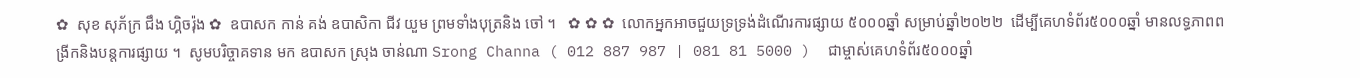✿  សុខ សុភ័ក្រ ជឹង ហ្គិចរ៉ុង ✿  ឧបាសក កាន់ គង់ ឧបាសិកា ជីវ យួម ព្រមទាំងបុត្រនិង ចៅ ។   ✿ ✿ ✿  លោកអ្នកអាចជួយទ្រទ្រង់ដំណើរការផ្សាយ ៥០០០ឆ្នាំ សម្រាប់ឆ្នាំ២០២២  ដើម្បីគេហទំព័រ៥០០០ឆ្នាំ មានលទ្ធភាពពង្រីកនិងបន្តការផ្សាយ ។  សូមបរិច្ចាគទាន មក ឧបាសក ស្រុង ចាន់ណា Srong Channa ( 012 887 987 | 081 81 5000 )  ជាម្ចាស់គេហទំព័រ៥០០០ឆ្នាំ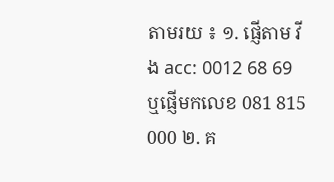តាមរយ ៖ ១. ផ្ញើតាម វីង acc: 0012 68 69  ឬផ្ញើមកលេខ 081 815 000 ២. គ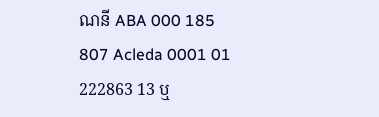ណនី ABA 000 185 807 Acleda 0001 01 222863 13 ឬ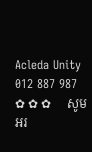Acleda Unity 012 887 987   ✿ ✿ ✿     សូមអរ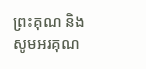ព្រះគុណ និង សូមអរគុណ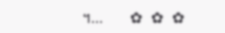។...       ✿  ✿  ✿